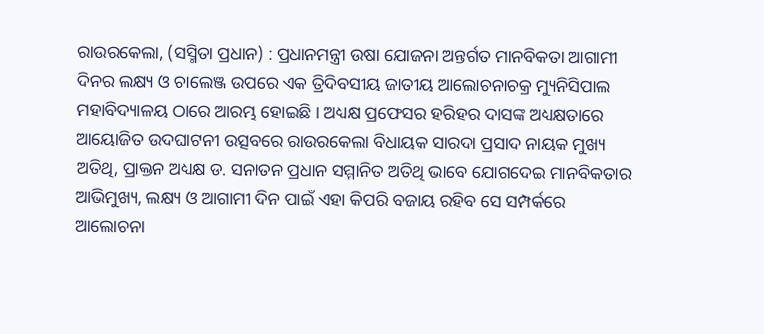ରାଉରକେଲା, (ସସ୍ମିତା ପ୍ରଧାନ) : ପ୍ରଧାନମନ୍ତ୍ରୀ ଉଷା ଯୋଜନା ଅନ୍ତର୍ଗତ ମାନବିକତା ଆଗାମୀ ଦିନର ଲକ୍ଷ୍ୟ ଓ ଚାଲେଞ୍ଜ ଉପରେ ଏକ ତ୍ରିଦିବସୀୟ ଜାତୀୟ ଆଲୋଚନାଚକ୍ର ମ୍ୟୁନିସିପାଲ ମହାବିଦ୍ୟାଳୟ ଠାରେ ଆରମ୍ଭ ହୋଇଛି । ଅଧ୍ୟକ୍ଷ ପ୍ରଫେସର ହରିହର ଦାସଙ୍କ ଅଧ୍ୟକ୍ଷତାରେ ଆୟୋଜିତ ଉଦଘାଟନୀ ଉତ୍ସବରେ ରାଉରକେଲା ବିଧାୟକ ସାରଦା ପ୍ରସାଦ ନାୟକ ମୁଖ୍ୟ ଅତିଥି, ପ୍ରାକ୍ତନ ଅଧ୍ୟକ୍ଷ ଡ. ସନାତନ ପ୍ରଧାନ ସମ୍ମାନିତ ଅତିଥି ଭାବେ ଯୋଗଦେଇ ମାନବିକତାର ଆଭିମୁଖ୍ୟ, ଲକ୍ଷ୍ୟ ଓ ଆଗାମୀ ଦିନ ପାଇଁ ଏହା କିପରି ବଜାୟ ରହିବ ସେ ସମ୍ପର୍କରେ ଆଲୋଚନା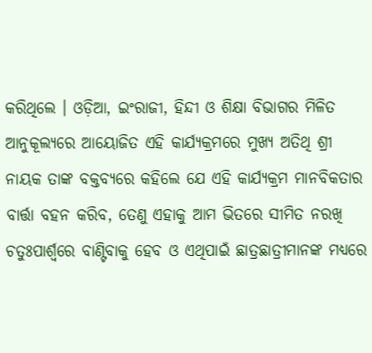କରିଥିଲେ । ଓଡ଼ିଆ, ଇଂରାଜୀ, ହିନ୍ଦୀ ଓ ଶିକ୍ଷା ବିଭାଗର ମିଳିତ ଆନୁକୂଲ୍ୟରେ ଆୟୋଜିତ ଏହି କାର୍ଯ୍ୟକ୍ରମରେ ମୁଖ୍ୟ ଅତିଥି ଶ୍ରୀ ନାୟକ ତାଙ୍କ ବକ୍ତବ୍ୟରେ କହିଲେ ଯେ ଏହି କାର୍ଯ୍ୟକ୍ରମ ମାନବିକତାର ବାର୍ତ୍ତା ବହନ କରିବ, ତେଣୁ ଏହାକୁ ଆମ ଭିତରେ ସୀମିତ ନରଖି ଚତୁଃପାର୍ଶ୍ଵରେ ବାଣ୍ଟିବାକୁ ହେବ ଓ ଏଥିପାଇଁ ଛାତ୍ରଛାତ୍ରୀମାନଙ୍କ ମଧ୍ୟରେ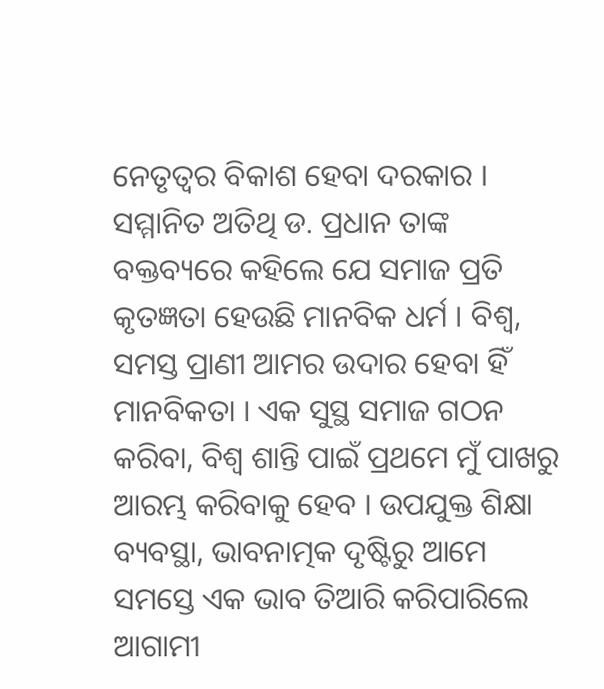ନେତୃତ୍ୱର ବିକାଶ ହେବା ଦରକାର । ସମ୍ମାନିତ ଅତିଥି ଡ. ପ୍ରଧାନ ତାଙ୍କ ବକ୍ତବ୍ୟରେ କହିଲେ ଯେ ସମାଜ ପ୍ରତି କୃତଜ୍ଞତା ହେଉଛି ମାନବିକ ଧର୍ମ । ବିଶ୍ୱ, ସମସ୍ତ ପ୍ରାଣୀ ଆମର ଉଦାର ହେବା ହିଁ ମାନବିକତା । ଏକ ସୁସ୍ଥ ସମାଜ ଗଠନ କରିବା, ବିଶ୍ୱ ଶାନ୍ତି ପାଇଁ ପ୍ରଥମେ ମୁଁ ପାଖରୁ ଆରମ୍ଭ କରିବାକୁ ହେବ । ଉପଯୁକ୍ତ ଶିକ୍ଷା ବ୍ୟବସ୍ଥା, ଭାବନାତ୍ମକ ଦୃଷ୍ଟିରୁ ଆମେ ସମସ୍ତେ ଏକ ଭାବ ତିଆରି କରିପାରିଲେ ଆଗାମୀ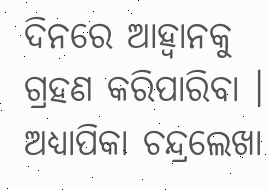ଦିନରେ ଆହ୍ୱାନକୁ ଗ୍ରହଣ କରିପାରିବା । ଅଧ୍ୟାପିକା ଚନ୍ଦ୍ରଲେଖା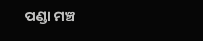ପଣ୍ଡା ମଞ୍ଚ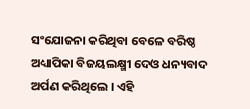ସଂଯୋଜନା କରିଥିବା ବେଳେ ବରିଷ୍ଠ ଅଧ୍ୟାପିକା ବିଜୟଲକ୍ଷ୍ମୀ ଦେଓ ଧନ୍ୟବାଦ ଅର୍ପଣ କରିଥିଲେ । ଏହି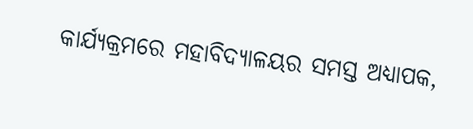କାର୍ଯ୍ୟକ୍ରମରେ ମହାବିଦ୍ୟାଳୟର ସମସ୍ତ ଅଧ୍ୟାପକ,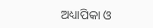ଅଧ୍ୟାପିକା ଓ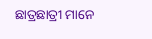ଛାତ୍ରଛାତ୍ରୀ ମାନେ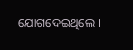ଯୋଗଦେଇଥିଲେ ।